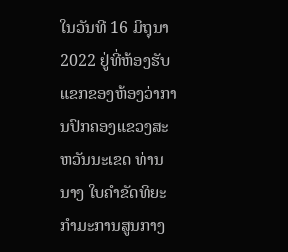ໃນວັນທີ 16 ມິຖຸນາ 2022 ຢູ່ທີ່ຫ້ອງຮັບແຂກຂອງຫ້ອງວ່າການປົກຄອງແຂວງສະຫວັນນະເຂດ ທ່ານ ນາງ ໃບຄໍາຂັດທິຍະ ກຳມະການສູນກາງ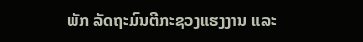ພັກ ລັດຖະມົນຕີກະຊວງແຮງງານ ແລະ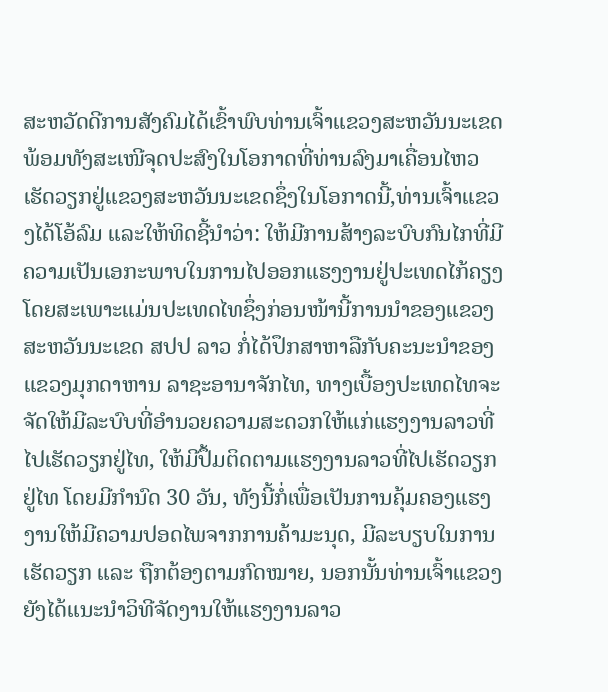ສະຫວັດດີການສັງຄົມໄດ້ເຂົ້າພົບທ່ານເຈົ້າແຂວງສະຫວັນນະເຂດພ້ອມທັງສະເໜີຈຸດປະສົງໃນໂອກາດທີ່ທ່ານລົງມາເຄື່ອນໄຫວເຮັດວຽກຢູ່ແຂວງສະຫວັນນະເຂດຊຶ່ງໃນໂອກາດນີ້,ທ່ານເຈົ້າແຂວງໄດ້ໂອ້ລົມ ແລະໃຫ້ທິດຊີ້ນໍາວ່າ: ໃຫ້ມີການສ້າງລະບົບກົນໄກທີ່ມີຄວາມເປັນເອກະພາບໃນການໄປອອກແຮງງານຢູ່ປະເທດໄກ້ຄຽງ ໂດຍສະເພາະແມ່ນປະເທດໄທຊຶ່ງກ່ອນໜ້ານີ້ການນຳຂອງແຂວງສະຫວັນນະເຂດ ສປປ ລາວ ກໍ່ໄດ້ປຶກສາຫາລືກັບຄະນະນຳຂອງແຂວງມຸກດາຫານ ລາຊະອານາຈັກໄທ, ທາງເບື້ອງປະເທດໄທຈະຈັດໃຫ້ມີລະບົບທີ່ອຳນວຍຄວາມສະດວກໃຫ້ແກ່ແຮງງານລາວທີ່ໄປເຮັດວຽກຢູ່ໄທ, ໃຫ້ມີປຶ້ມຕິດຕາມແຮງງານລາວທີ່ໄປເຮັດວຽກຢູ່ໄທ ໂດຍມີກຳນົດ 30 ວັນ, ທັງນີ້ກໍ່ເພື່ອເປັນການຄຸ້ມຄອງແຮງງານໃຫ້ມີຄວາມປອດໄພຈາກການຄ້າມະນຸດ, ມີລະບຽບໃນການເຮັດວຽກ ແລະ ຖືກຕ້ອງຕາມກົດໝາຍ, ນອກນັ້ນທ່ານເຈົ້າແຂວງຍັງໄດ້ແນະນຳວິທີຈັດງານໃຫ້ແຮງງານລາວ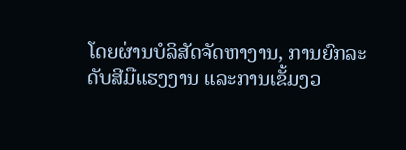ໂດຍຜ່ານບໍລິສັດຈັດຫາງານ, ການຍົກລະດັບສີມືແຮງງານ ແລະການເຂັ້ມງວ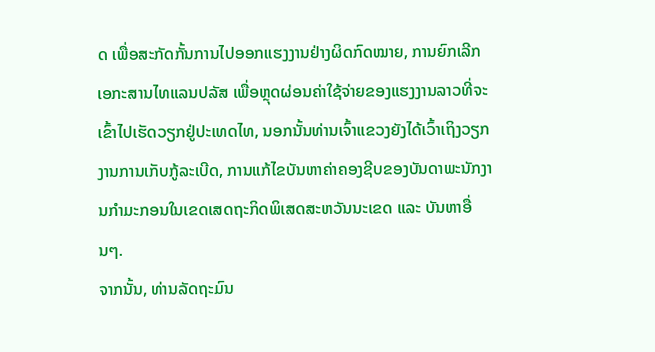ດ ເພື່ອສະກັດກັ້ນການໄປອອກແຮງງານຢ່າງຜິດກົດໝາຍ, ການຍົກເລີກເອກະສານໄທແລນປລັສ ເພື່ອຫຼຸດຜ່ອນຄ່າໃຊ້ຈ່າຍຂອງແຮງງານລາວທີ່ຈະເຂົ້າໄປເຮັດວຽກຢູ່ປະເທດໄທ, ນອກນັ້ນທ່ານເຈົ້າແຂວງຍັງໄດ້ເວົ້າເຖິງວຽກງານການເກັບກູ້ລະເບີດ, ການແກ້ໄຂບັນຫາຄ່າຄອງຊີບຂອງບັນດາພະນັກງານກຳມະກອນໃນເຂດເສດຖະກິດພິເສດສະຫວັນນະເຂດ ແລະ ບັນຫາອື່ນໆ.
ຈາກນັ້ນ, ທ່ານລັດຖະມົນ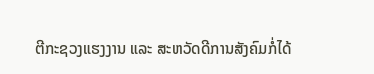ຕີກະຊວງແຮງງານ ແລະ ສະຫວັດດີການສັງຄົມກໍ່ໄດ້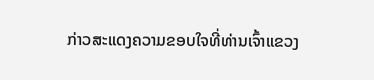ກ່າວສະແດງຄວາມຂອບໃຈທີ່ທ່ານເຈົ້າແຂວງ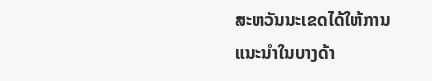ສະຫວັນນະເຂດໄດ້ໃຫ້ການແນະນໍາໃນບາງດ້າ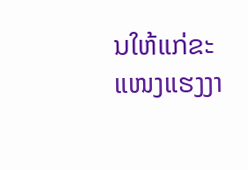ນໃຫ້ແກ່ຂະແໜງແຮງງາ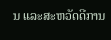ນ ແລະສະຫວັດດີການ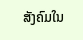ສັງຄົມໃນ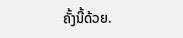ຄັ້ງນີ້ດ້ວຍ.